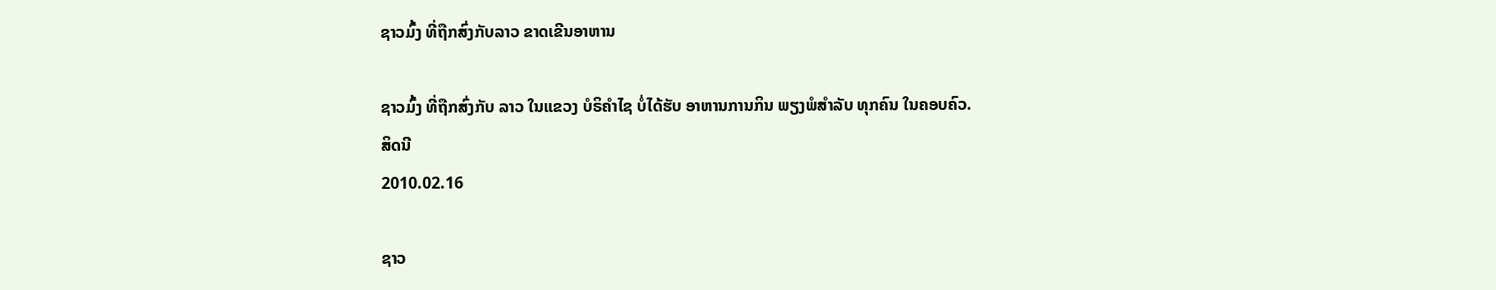ຊາວມົ້ງ ທີ່ຖືກສົ່ງກັບລາວ ຂາດເຂີນອາຫານ

ຊາວມົ້ງ ທີ່ຖືກສົ່ງກັບ ລາວ ໃນແຂວງ ບໍຣິຄໍາໄຊ ບໍ່ໄດ້ຮັບ ອາຫານການກິນ ພຽງພໍສໍາລັບ ທຸກຄົນ ໃນຄອບຄົວ.
ສິດນີ
2010.02.16

ຊາວ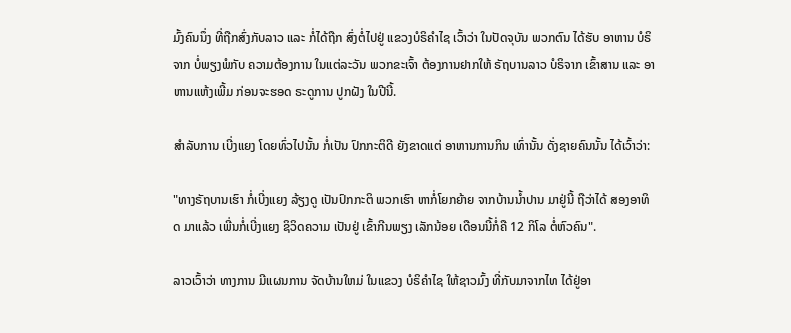ມົ້ງຄົນນຶ່ງ ທີ່ຖືກສົ່ງກັບລາວ ແລະ ກໍ່ໄດ້ຖືກ ສົ່ງຕໍ່ໄປຢູ່ ແຂວງບໍຣິຄຳໄຊ ເວົ້າວ່າ ໃນປັດຈຸບັນ ພວກຕົນ ໄດ້ຮັບ ອາຫານ ບໍຣິຈາກ ບໍ່ພຽງພໍກັບ ຄວາມຕ້ອງການ ໃນແຕ່ລະວັນ ພວກຂະເຈົ້າ ຕ້ອງການຢາກໃຫ້ ຣັຖບານລາວ ບໍຣິຈາກ ເຂົ້າສານ ແລະ ອາຫານແຫ້ງເພີ້ມ ກ່ອນຈະຮອດ ຣະດູການ ປູກຝັງ ໃນປີນີ້.

ສໍາລັບການ ເບີ່ງແຍງ ໂດຍທົ່ວໄປນັ້ນ ກໍ່ເປັນ ປົກກະຕິດີ ຍັງຂາດແຕ່ ອາຫານການກິນ ເທົ່ານັ້ນ ດັ່ງຊາຍຄົນນັ້ນ ໄດ້ເວົ້າວ່າ:

"ທາງຣັຖບານເຮົາ ກໍ່ເບີ່ງແຍງ ລ້ຽງດູ ເປັນປົກກະຕິ ພວກເຮົາ ຫາກໍ່ໂຍກຍ້າຍ ຈາກບ້ານນ້ຳປານ ມາຢູ່ນີ້ ຖືວ່າໄດ້ ສອງອາທິດ ມາແລ້ວ ເພີ່ນກໍ່ເບີ່ງແຍງ ຊິວິດຄວາມ ເປັນຢູ່ ເຂົ້າກີນພຽງ ເລັກນ້ອຍ ເດືອນນີ້ກໍ່ຄື 12 ກິໂລ ຕໍ່ຫົວຄົນ".

ລາວເວົ້າວ່າ ທາງການ ມີແຜນການ ຈັດບ້ານໃຫມ່ ໃນແຂວງ ບໍຣິຄຳໄຊ ໃຫ້ຊາວມົ້ງ ທີ່ກັບມາຈາກໄທ ໄດ້ຢູ່ອາ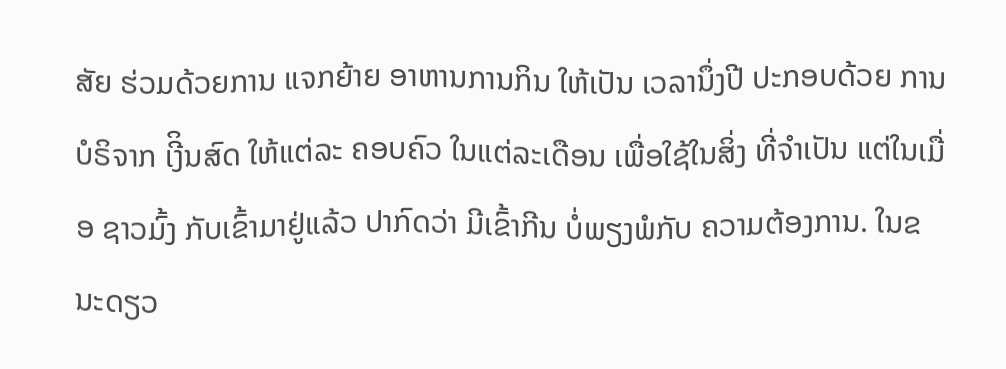ສັຍ ຮ່ວມດ້ວຍການ ແຈກຍ້າຍ ອາຫານການກິນ ໃຫ້ເປັນ ເວລານຶ່ງປີ ປະກອບດ້ວຍ ການບໍຣິຈາກ ເງີິນສົດ ໃຫ້ແຕ່ລະ ຄອບຄົວ ໃນແຕ່ລະເດືອນ ເພື່ອໃຊ້ໃນສິ່ງ ທີ່ຈຳເປັນ ແຕ່ໃນເມື່ອ ຊາວມົ້ງ ກັບເຂົ້າມາຢູ່ແລ້ວ ປາກົດວ່າ ມີເຂົ້າກີນ ບໍ່ພຽງພໍກັບ ຄວາມຕ້ອງການ. ໃນຂນະດຽວ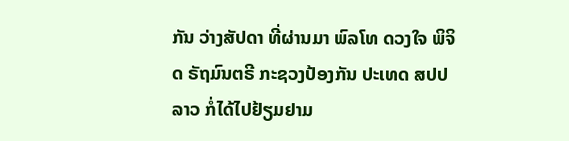ກັນ ວ່າງສັປດາ ທີ່ຜ່ານມາ ພົລໂທ ດວງໃຈ ພິຈິດ ຣັຖມົນຕຣີ ກະຊວງປ້ອງກັນ ປະເທດ ສປປລາວ ກໍ່ໄດ້ໄປຢ້ຽມຢາມ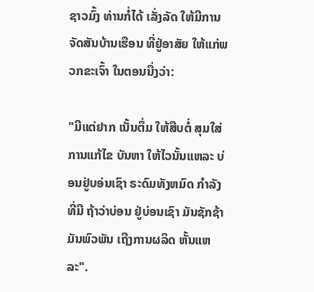ຊາວມົ້ງ ທ່ານກໍ່ໄດ້ ເລັ່ງລັດ ໃຫ້ມີການ ຈັດສັນບ້ານເຮືອນ ທີ່ຢູ່ອາສັຍ ໃຫ້ແກ່ພວກຂະເຈົ້າ ໃນຕອນນື່ງວ່າ:

"ມີແຕ່ຢາກ ເນັ້ນຕຶ່ມ ໃຫ້ສືບຕໍ່ ສຸມໃສ່ ການແກ້ໄຂ ບັນຫາ ໃຫ້ໄວນັ້ນແຫລະ ບ່ອນຢູ່ບອ່ນເຊົາ ຣະດົມທັງຫມົດ ກຳລັງທີ່ມີ ຖ້າວ່າບ່ອນ ຢູ່ບ່ອນເຊົາ ມັນຊັກຊ້າ ມັນພົວພັນ ເຖີງການຜລິດ ຫັ້ນແຫລະ".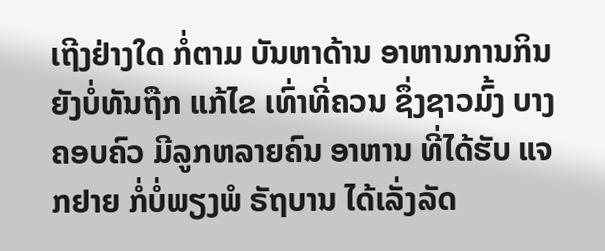ເຖີງຢ່າງໃດ ກໍ່ຕາມ ບັນຫາດ້ານ ອາຫານການກິນ ຍັງບໍ່ທັນຖືກ ແກ້ໄຂ ເທົ່າທີ່ຄວນ ຊຶ່ງຊາວມົ້ງ ບາງຄອບຄົວ ມີລູກຫລາຍຄົນ ອາຫານ ທີ່ໄດ້ຮັບ ແຈກຢາຍ ກໍ່ບໍ່ພຽງພໍ ຣັຖບານ ໄດ້ເລັ່ງລັດ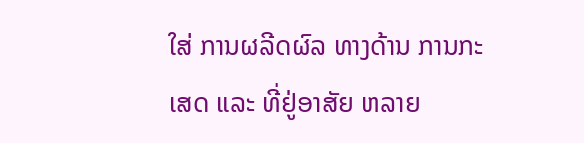ໃສ່ ການຜລີດຜົລ ທາງດ້ານ ການກະເສດ ແລະ ທີ່ຢູ່ອາສັຍ ຫລາຍ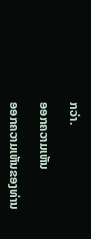ກວ່າ.

ອອກຄວາມເຫັນ

ອອກຄວາມເຫັນຂອງທ່ານ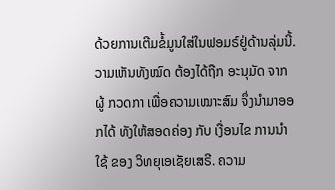ດ້ວຍການເຕີມຂໍ້ມູນໃສ່ໃນຟອມຣ໌ຢູ່ດ້ານລຸ່ມນີ້. ວາມເຫັນທັງໝົດ ຕ້ອງໄດ້ຖືກ ອະນຸມັດ ຈາກຜູ້ ກວດກາ ເພື່ອຄວາມເໝາະສົມ ຈຶ່ງນໍາມາອອກໄດ້ ທັງໃຫ້ສອດຄ່ອງ ກັບ ເງື່ອນໄຂ ການນຳໃຊ້ ຂອງ ວິທຍຸເອເຊັຍເສຣີ. ຄວາມ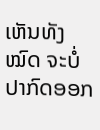ເຫັນທັງໝົດ ຈະບໍ່ປາກົດອອກ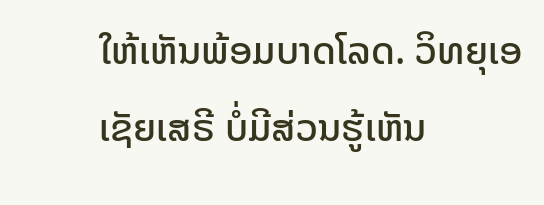ໃຫ້ເຫັນພ້ອມບາດໂລດ. ວິທຍຸເອເຊັຍເສຣີ ບໍ່ມີສ່ວນຮູ້ເຫັນ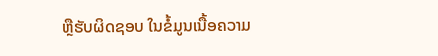ຫຼືຮັບຜິດຊອບ ໃນຂໍ້ມູນເນື້ອຄວາມ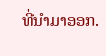ທີ່ນໍາມາອອກ.